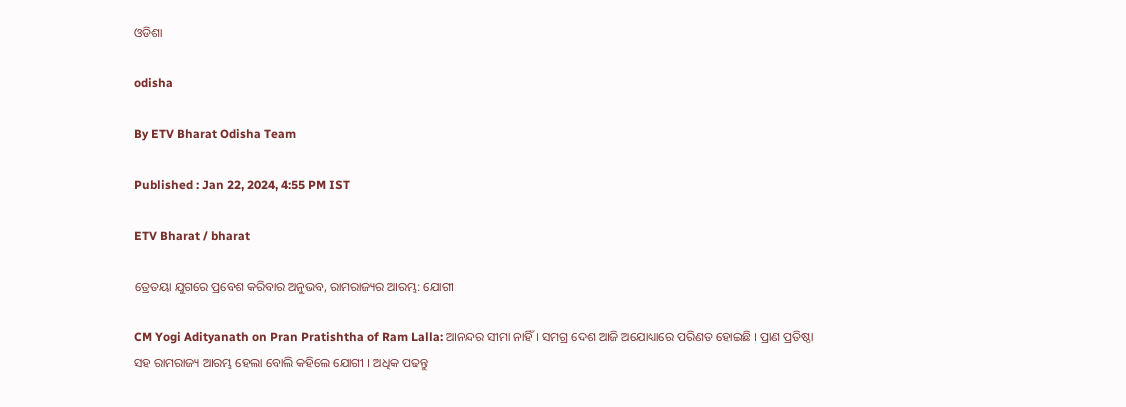ଓଡିଶା

odisha

By ETV Bharat Odisha Team

Published : Jan 22, 2024, 4:55 PM IST

ETV Bharat / bharat

ତ୍ରେତୟା ଯୁଗରେ ପ୍ରବେଶ କରିବାର ଅନୁଭବ, ରାମରାଜ୍ୟର ଆରମ୍ଭ: ଯୋଗୀ

CM Yogi Adityanath on Pran Pratishtha of Ram Lalla: ଆନନ୍ଦର ସୀମା ନାହିଁ । ସମଗ୍ର ଦେଶ ଆଜି ଅଯୋଧ୍ୟାରେ ପରିଣତ ହୋଇଛି । ପ୍ରାଣ ପ୍ରତିଷ୍ଠା ସହ ରାମରାଜ୍ୟ ଆରମ୍ଭ ହେଲା ବୋଲି କହିଲେ ଯୋଗୀ । ଅଧିକ ପଢନ୍ତୁ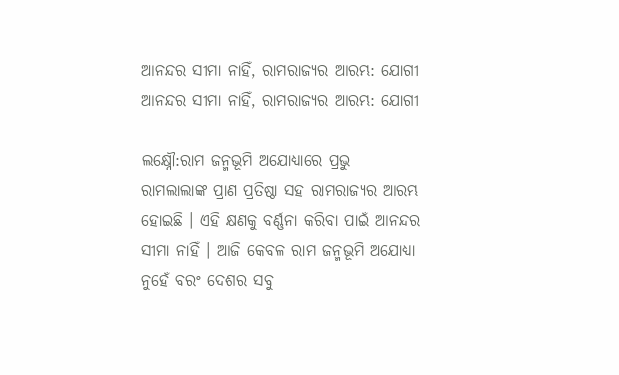ଆନନ୍ଦର ସୀମା ନାହିଁ, ରାମରାଜ୍ୟର ଆରମ୍ଭ: ଯୋଗୀ
ଆନନ୍ଦର ସୀମା ନାହିଁ, ରାମରାଜ୍ୟର ଆରମ୍ଭ: ଯୋଗୀ

ଲକ୍ଷ୍ନୌ:ରାମ ଜନ୍ମଭୂମି ଅଯୋଧ୍ୟାରେ ପ୍ରଭୁ ରାମଲାଲାଙ୍କ ପ୍ରାଣ ପ୍ରତିଷ୍ଠା ସହ ରାମରାଜ୍ୟର ଆରମ୍ଭ ହୋଇଛି । ଏହି କ୍ଷଣକୁ ବର୍ଣ୍ଣନା କରିବା ପାଇଁ ଆନନ୍ଦର ସୀମା ନାହିଁ । ଆଜି କେବଳ ରାମ ଜନ୍ମଭୂମି ଅଯୋଧ୍ୟା ନୁହେଁ ବରଂ ଦେଶର ସବୁ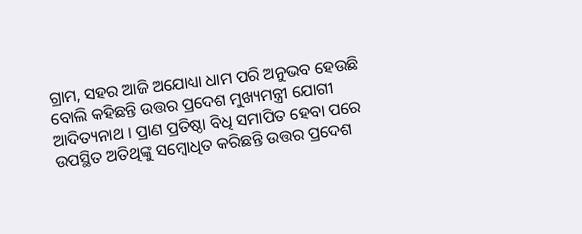ଗ୍ରାମ, ସହର ଆଜି ଅଯୋଧ୍ୟା ଧାମ ପରି ଅନୁଭବ ହେଉଛି ବୋଲି କହିଛନ୍ତି ଉତ୍ତର ପ୍ରଦେଶ ମୁଖ୍ୟମନ୍ତ୍ରୀ ଯୋଗୀ ଆଦିତ୍ୟନାଥ । ପ୍ରାଣ ପ୍ରତିଷ୍ଠା ବିଧି ସମାପିତ ହେବା ପରେ ଉପସ୍ଥିତ ଅତିଥିଙ୍କୁ ସମ୍ବୋଧିତ କରିଛନ୍ତି ଉତ୍ତର ପ୍ରଦେଶ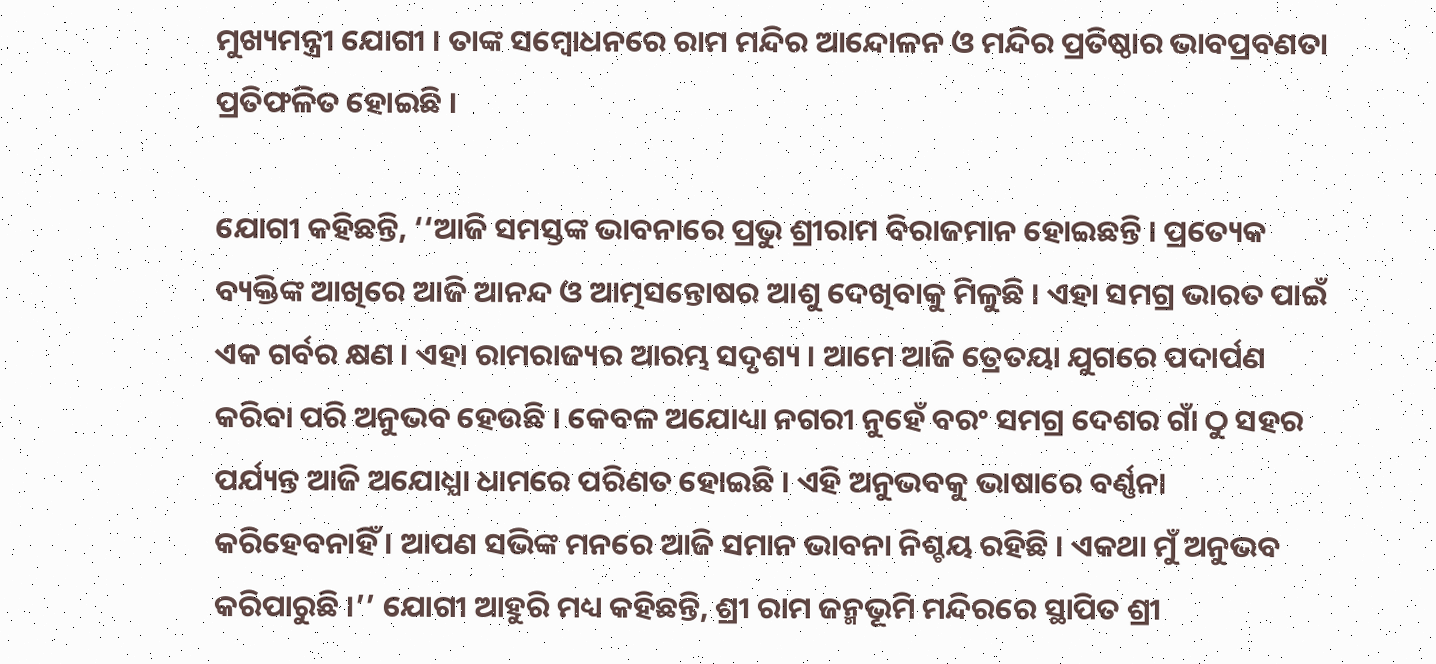ମୁଖ୍ୟମନ୍ତ୍ରୀ ଯୋଗୀ । ତାଙ୍କ ସମ୍ବୋଧନରେ ରାମ ମନ୍ଦିର ଆନ୍ଦୋଳନ ଓ ମନ୍ଦିର ପ୍ରତିଷ୍ଠାର ଭାବପ୍ରବଣତା ପ୍ରତିଫଳିତ ହୋଇଛି ।

ଯୋଗୀ କହିଛନ୍ତି, ‘‘ଆଜି ସମସ୍ତଙ୍କ ଭାବନାରେ ପ୍ରଭୁ ଶ୍ରୀରାମ ବିରାଜମାନ ହୋଇଛନ୍ତି । ପ୍ରତ୍ୟେକ ବ୍ୟକ୍ତିଙ୍କ ଆଖିରେ ଆଜି ଆନନ୍ଦ ଓ ଆତ୍ମସନ୍ତୋଷର ଆଶୁ ଦେଖିବାକୁ ମିଳୁଛି । ଏହା ସମଗ୍ର ଭାରତ ପାଇଁ ଏକ ଗର୍ବର କ୍ଷଣ । ଏହା ରାମରାଜ୍ୟର ଆରମ୍ଭ ସଦୃଶ୍ୟ । ଆମେ ଆଜି ତ୍ରେତୟା ଯୁଗରେ ପଦାର୍ପଣ କରିବା ପରି ଅନୁଭବ ହେଉଛି । କେବଳ ଅଯୋଧ୍ୟା ନଗରୀ ନୁହେଁ ବରଂ ସମଗ୍ର ଦେଶର ଗାଁ ଠୁ ସହର ପର୍ଯ୍ୟନ୍ତ ଆଜି ଅଯୋଧ୍ଯା ଧାମରେ ପରିଣତ ହୋଇଛି । ଏହି ଅନୁଭବକୁ ଭାଷାରେ ବର୍ଣ୍ଣନା କରିହେବନାହିଁ । ଆପଣ ସଭିଙ୍କ ମନରେ ଆଜି ସମାନ ଭାବନା ନିଶ୍ଚୟ ରହିଛି । ଏକଥା ମୁଁ ଅନୁଭବ କରିପାରୁଛି ।’’ ଯୋଗୀ ଆହୁରି ମଧ୍ୟ କହିଛନ୍ତି, ଶ୍ରୀ ରାମ ଜନ୍ମଭୂମି ମନ୍ଦିରରେ ସ୍ଥାପିତ ଶ୍ରୀ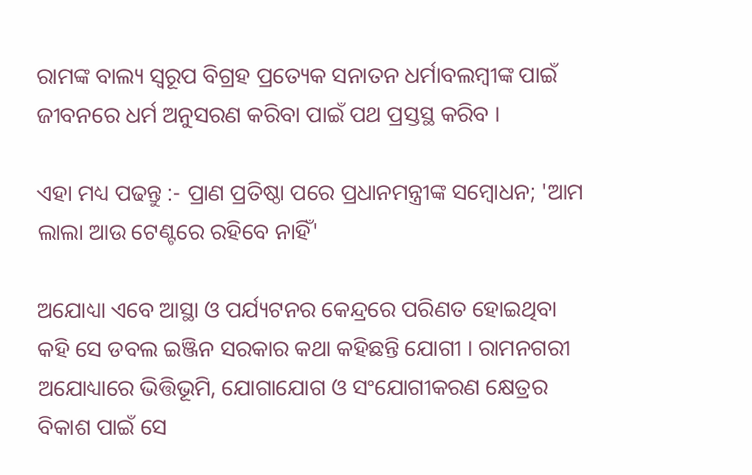ରାମଙ୍କ ବାଲ୍ୟ ସ୍ବରୂପ ବିଗ୍ରହ ପ୍ରତ୍ୟେକ ସନାତନ ଧର୍ମାବଲମ୍ବୀଙ୍କ ପାଇଁ ଜୀବନରେ ଧର୍ମ ଅନୁସରଣ କରିବା ପାଇଁ ପଥ ପ୍ରସ୍ତସ୍ଥ କରିବ ।

ଏହା ମଧ୍ୟ ପଢନ୍ତୁ :- ପ୍ରାଣ ପ୍ରତିଷ୍ଠା ପରେ ପ୍ରଧାନମନ୍ତ୍ରୀଙ୍କ ସମ୍ବୋଧନ; 'ଆମ ଲାଲା ଆଉ ଟେଣ୍ଟରେ ରହିବେ ନାହିଁ'

ଅଯୋଧ୍ୟା ଏବେ ଆସ୍ଥା ଓ ପର୍ଯ୍ୟଟନର କେନ୍ଦ୍ରରେ ପରିଣତ ହୋଇଥିବା କହି ସେ ଡବଲ ଇଞ୍ଜିନ ସରକାର କଥା କହିଛନ୍ତି ଯୋଗୀ । ରାମନଗରୀ ଅଯୋଧ୍ୟାରେ ଭିତ୍ତିଭୂମି, ଯୋଗାଯୋଗ ଓ ସଂଯୋଗୀକରଣ କ୍ଷେତ୍ରର ବିକାଶ ପାଇଁ ସେ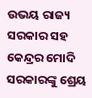ଉଭୟ ରାଜ୍ୟ ସରକାର ସହ କେନ୍ଦ୍ରର ମୋଦି ସରକାରଙ୍କୁ ଶ୍ରେୟ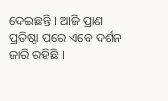ଦେଇଛନ୍ତି । ଆଜି ପ୍ରାଣ ପ୍ରତିଷ୍ଠା ପରେ ଏବେ ଦର୍ଶନ ଜାରି ରହିଛି ।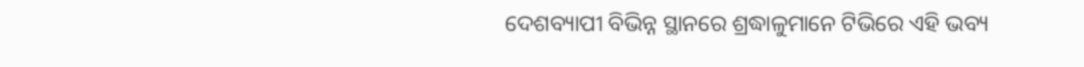ଦେଶବ୍ୟାପୀ ବିଭିନ୍ନ ସ୍ଥାନରେ ଶ୍ରଦ୍ଧାଳୁମାନେ ଟିଭିରେ ଏହି ଭବ୍ୟ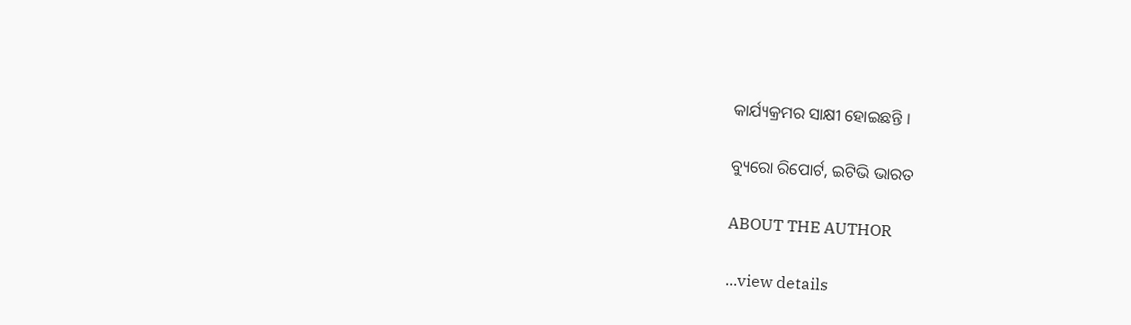କାର୍ଯ୍ୟକ୍ରମର ସାକ୍ଷୀ ହୋଇଛନ୍ତି ।

ବ୍ୟୁରୋ ରିପୋର୍ଟ, ଇଟିଭି ଭାରତ

ABOUT THE AUTHOR

...view details